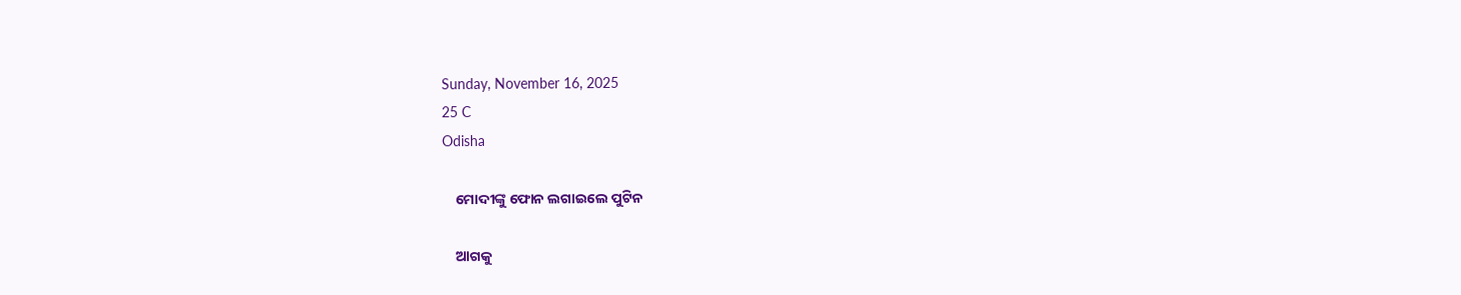Sunday, November 16, 2025
25 C
Odisha

    ମୋଦୀଙ୍କୁ ଫୋନ ଲଗାଇଲେ ପୁଟିନ

    ଆଗକୁ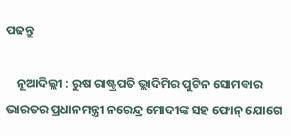ପଢନ୍ତୁ

    ନୂଆଦିଲ୍ଲୀ : ରୁଷ ରାଷ୍ଟ୍ରପତି ଭ୍ଲାଦିମିର ପୁଟିନ ସୋମବାର ଭାରତର ପ୍ରଧାନମନ୍ତ୍ରୀ ନରେନ୍ଦ୍ର ମୋଦୀଙ୍କ ସହ ଫୋନ୍ ଯୋଗେ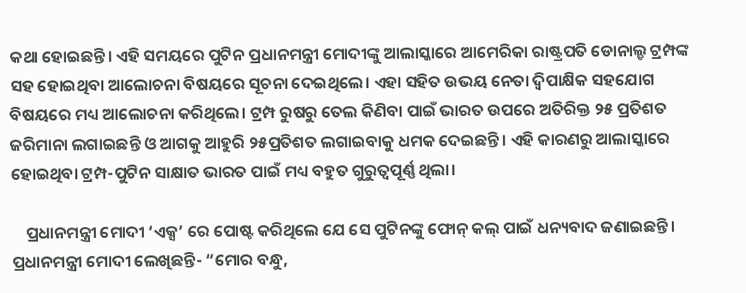କଥା ହୋଇଛନ୍ତି। ଏହି ସମୟରେ ପୁଟିନ ପ୍ରଧାନମନ୍ତ୍ରୀ ମୋଦୀଙ୍କୁ ଆଲାସ୍କାରେ ଆମେରିକା ରାଷ୍ଟ୍ରପତି ଡୋନାଲ୍ଡ ଟ୍ରମ୍ପଙ୍କ ସହ ହୋଇଥିବା ଆଲୋଚନା ବିଷୟରେ ସୂଚନା ଦେଇଥିଲେ। ଏହା ସହିତ ଉଭୟ ନେତା ଦ୍ୱିପାକ୍ଷିକ ସହଯୋଗ ବିଷୟରେ ମଧ୍ୟ ଆଲୋଚନା କରିଥିଲେ। ଟ୍ରମ୍ପ ରୁଷରୁ ତେଲ କିଣିବା ପାଇଁ ଭାରତ ଉପରେ ଅତିରିକ୍ତ ୨୫ ପ୍ରତିଶତ ଜରିମାନା ଲଗାଇଛନ୍ତି ଓ ଆଗକୁ ଆହୁରି ୨୫ପ୍ରତିଶତ ଲଗାଇବାକୁ ଧମକ ଦେଇଛନ୍ତି । ଏହି କାରଣରୁ ଆଲାସ୍କାରେ ହୋଇଥିବା ଟ୍ରମ୍ପ-ପୁଟିନ ସାକ୍ଷାତ ଭାରତ ପାଇଁ ମଧ୍ୟ ବହୁତ ଗୁରୁତ୍ୱପୂର୍ଣ୍ଣ ଥିଲା।

    ପ୍ରଧାନମନ୍ତ୍ରୀ ମୋଦୀ ‘ଏକ୍ସ’ ରେ ପୋଷ୍ଟ କରିଥିଲେ ଯେ ସେ ପୁଟିନଙ୍କୁ ଫୋନ୍ କଲ୍ ପାଇଁ ଧନ୍ୟବାଦ ଜଣାଇଛନ୍ତି। ପ୍ରଧାନମନ୍ତ୍ରୀ ମୋଦୀ ଲେଖିଛନ୍ତି- “ମୋର ବନ୍ଧୁ,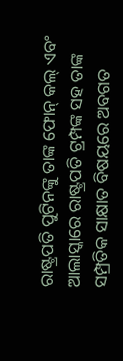ରାଷ୍ଟ୍ରପତି ପୁଟିନଙ୍କୁ ତାଙ୍କ ଫୋନ୍ କଲ୍ ଏବଂ ଆଲାସ୍କାରେ ରାଷ୍ଟ୍ରପତି ଟ୍ରମ୍ପଙ୍କ ସହ ତାଙ୍କ ସମ୍ପ୍ରତିକ ସାକ୍ଷାତ ବିଷୟରେ ଅବଗତ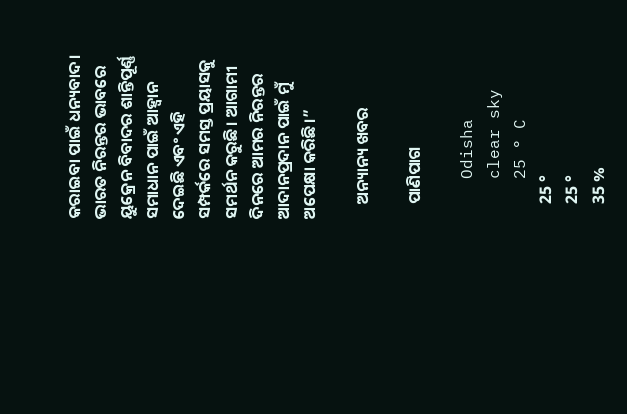କରାଇବା ପାଇଁ ଧନ୍ୟବାଦ। ଭାରତ ନିରନ୍ତର ଭାବରେ ୟୁକ୍ରେନ ବିବାଦର ଶାନ୍ତିପୂର୍ଣ୍ଣ ସମାଧାନ ପାଇଁ ଆହ୍ୱାନ ଦେଇଛି ଏବଂ ଏହି ସମ୍ପର୍କରେ ସମସ୍ତ ପ୍ରୟାସକୁ ସମର୍ଥନ କରୁଛି। ଆଗାମୀ ଦିନରେ ଆମର ନିରନ୍ତର ଆଦାନପ୍ରଦାନ ପାଇଁ ମୁଁ ଅପେକ୍ଷା କରିଛି।”

    ଅନ୍ୟାନ୍ୟ ଖବର

    ପାଣିପାଗ

    Odisha
    clear sky
    25 ° C
    25 °
    25 °
    35 %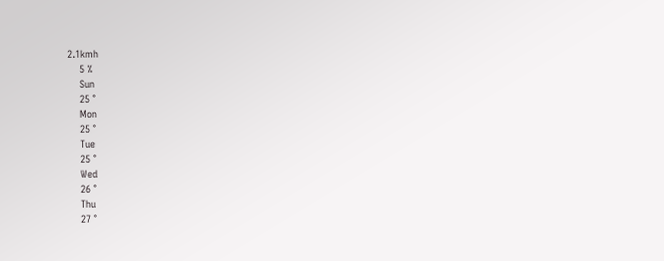2.1kmh
    5 %
    Sun
    25 °
    Mon
    25 °
    Tue
    25 °
    Wed
    26 °
    Thu
    27 °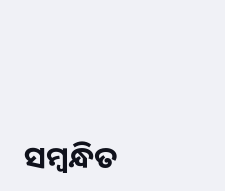ସମ୍ବନ୍ଧିତ